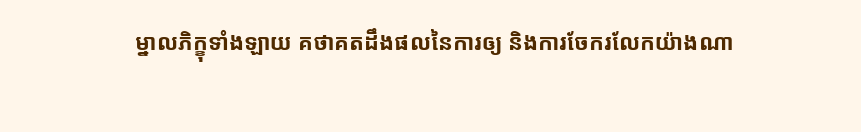ម្នាលភិក្ខុទាំងឡាយ គថាគតដឹងផលនៃការឲ្យ និងការចែករលែកយ៉ាងណា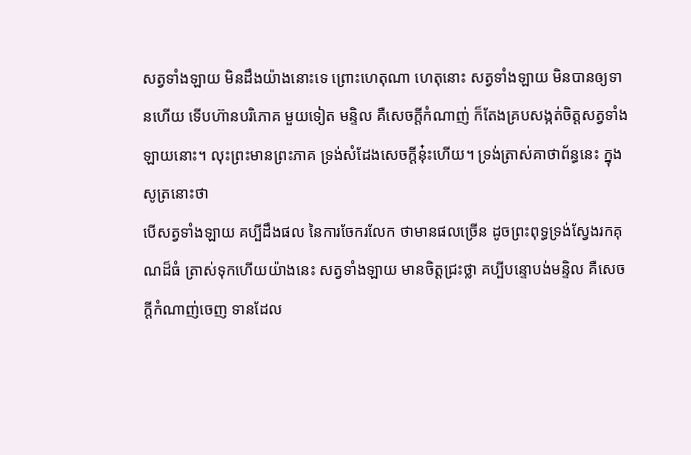សត្វទាំងឡាយ មិនដឹងយ៉ាងនោះទេ ព្រោះហេតុណា ហេតុនោះ សត្វទាំងឡាយ មិនបានឲ្យទានហើយ ទើបហ៊ានបរិភោគ មួយទៀត មន្ទិល គឺសេចក្ដីកំណាញ់ ក៏តែងគ្របសង្កត់ចិត្តសត្វទាំងឡាយនោះ។ លុះព្រះមានព្រះភាគ ទ្រង់សំដែងសេចក្ដីនុ៎ះហើយ។ ទ្រង់ត្រាស់គាថាព័ន្ធនេះ ក្នុងសូត្រនោះថា
បើសត្វទាំងឡាយ គប្បីដឹងផល នៃការចែករលែក ថាមានផលច្រើន ដូចព្រះពុទ្ធទ្រង់ស្វែងរកគុណដ៏ធំ ត្រាស់ទុកហើយយ៉ាងនេះ សត្វទាំងឡាយ មានចិត្តជ្រះថ្លា គប្បីបន្ទោបង់មន្ទិល គឺសេចក្ដីកំណាញ់ចេញ ទានដែល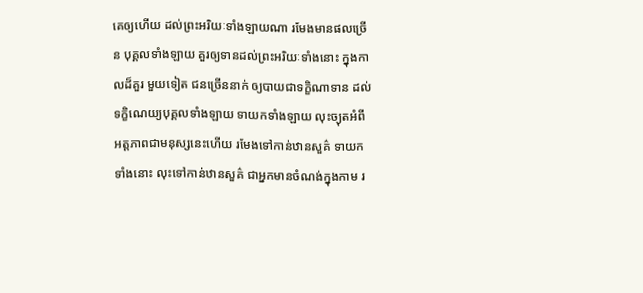គេឲ្យហើយ ដល់ព្រះអរិយៈទាំងឡាយណា រមែងមានផលច្រើន បុគ្គលទាំងឡាយ គួរឲ្យទានដល់ព្រះអរិយៈទាំងនោះ ក្នុងកាលដ៏គួរ មួយទៀត ជនច្រើននាក់ ឲ្យបាយជាទក្ខិណាទាន ដល់ទក្ខិណេយ្យបុគ្គលទាំងឡាយ ទាយកទាំងឡាយ លុះច្យុតអំពីអត្តភាពជាមនុស្សនេះហើយ រមែងទៅកាន់ឋានសួគ៌ ទាយកទាំងនោះ លុះទៅកាន់ឋានសួគ៌ ជាអ្នកមានចំណង់ក្នុងកាម រ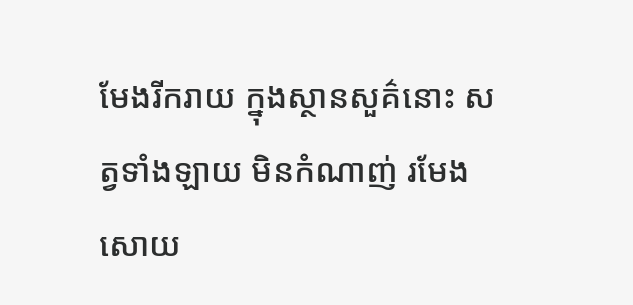មែងរីករាយ ក្នុងស្ថានសួគ៌នោះ សត្វទាំងឡាយ មិនកំណាញ់ រមែងសោយ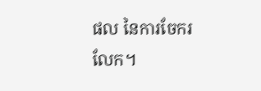ផល នៃការចែករលែក។